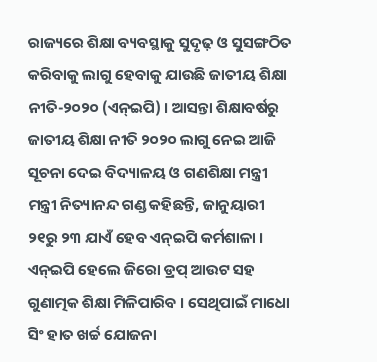ରାଜ୍ୟରେ ଶିକ୍ଷା ବ୍ୟବସ୍ଥାକୁ ସୁଦୃଢ଼ ଓ ସୁସଙ୍ଗଠିତ କରିବାକୁ ଲାଗୁ ହେବାକୁ ଯାଉଛି ଜାତୀୟ ଶିକ୍ଷା ନୀତି-୨୦୨୦ (ଏନ୍ଇପି) । ଆସନ୍ତା ଶିକ୍ଷାବର୍ଷରୁ ଜାତୀୟ ଶିକ୍ଷା ନୀତି ୨୦୨୦ ଲାଗୁ ନେଇ ଆଜି ସୂଚନା ଦେଇ ବିଦ୍ୟାଳୟ ଓ ଗଣଶିକ୍ଷା ମନ୍ତ୍ରୀ ମନ୍ତ୍ରୀ ନିତ୍ୟାନନ୍ଦ ଗଣ୍ଡ କହିଛନ୍ତି, ଜାନୁୟାରୀ ୨୧ରୁ ୨୩ ଯାଏଁ ହେବ ଏନ୍ଇପି କର୍ମଶାଳା । ଏନ୍ଇପି ହେଲେ ଜିରୋ ଡ୍ରପ୍ ଆଉଟ ସହ ଗୁଣାତ୍ମକ ଶିକ୍ଷା ମିଳିପାରିବ । ସେଥିପାଇଁ ମାଧୋ ସିଂ ହାତ ଖର୍ଚ୍ଚ ଯୋଜନା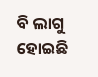ବି ଲାଗୁ ହୋଇଛି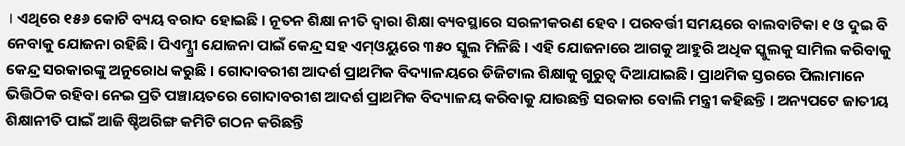। ଏଥିରେ ୧୫୬ କୋଟି ବ୍ୟୟ ବରାଦ ହୋଇଛି । ନୂତନ ଶିକ୍ଷା ନୀତି ଦ୍ୱାରା ଶିକ୍ଷା ବ୍ୟବସ୍ଥାରେ ସରଳୀକରଣ ହେବ । ପରବର୍ତ୍ତୀ ସମୟରେ ବାଲବାଟିକା ୧ ଓ ଦୁଇ ବି ନେବାକୁ ଯୋଜନା ରହିଛି। ପିଏମ୍ଶ୍ରୀ ଯୋଜନା ପାଇଁ କେନ୍ଦ୍ର ସହ ଏମ୍ଓୟୁରେ ୩୫୦ ସ୍କୁଲ ମିଳିଛି । ଏହି ଯୋଜନାରେ ଆଗକୁ ଆହୁରି ଅଧିକ ସ୍କୁଲକୁ ସାମିଲ କରିବାକୁ କେନ୍ଦ୍ର ସରକାରଙ୍କୁ ଅନୁରୋଧ କରୁଛି । ଗୋଦାବରୀଶ ଆଦର୍ଶ ପ୍ରାଥମିକ ବିଦ୍ୟାଳୟରେ ଡିଜିଟାଲ ଶିକ୍ଷାକୁ ଗୁରୁତ୍ବ ଦିଆଯାଇଛି। ପ୍ରାଥମିକ ସ୍ତରରେ ପିଲାମାନେ ଭିତ୍ତିଠିକ ରହିବା ନେଇ ପ୍ରତି ପଞ୍ଚାୟତରେ ଗୋଦାବରୀଶ ଆଦର୍ଶ ପ୍ରାଥମିକ ବିଦ୍ୟାଳୟ କରିବାକୁ ଯାଉଛନ୍ତି ସରକାର ବୋଲି ମନ୍ତ୍ରୀ କହିଛନ୍ତି । ଅନ୍ୟପଟେ ଜାତୀୟ ଶିକ୍ଷାନୀତି ପାଇଁ ଆଜି ଷ୍ଚିଅରିଙ୍ଗ କମିଟି ଗଠନ କରିଛନ୍ତି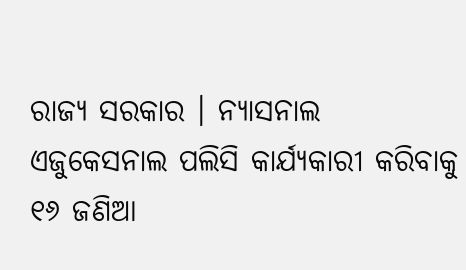ରାଜ୍ୟ ସରକାର । ନ୍ୟାସନାଲ ଏଜୁକେସନାଲ ପଲିସି କାର୍ଯ୍ୟକାରୀ କରିବାକୁ ୧୬ ଜଣିଆ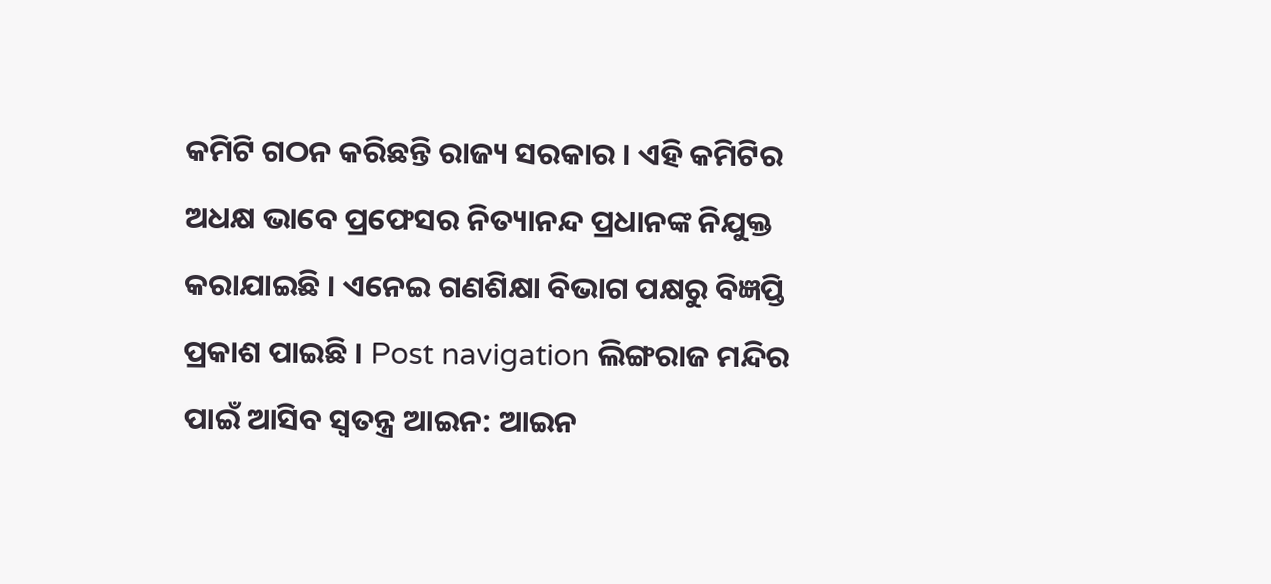କମିଟି ଗଠନ କରିଛନ୍ତି ରାଜ୍ୟ ସରକାର । ଏହି କମିଟିର ଅଧକ୍ଷ ଭାବେ ପ୍ରଫେସର ନିତ୍ୟାନନ୍ଦ ପ୍ରଧାନଙ୍କ ନିଯୁକ୍ତ କରାଯାଇଛି । ଏନେଇ ଗଣଶିକ୍ଷା ବିଭାଗ ପକ୍ଷରୁ ବିଜ୍ଞପ୍ତି ପ୍ରକାଶ ପାଇଛି । Post navigation ଲିଙ୍ଗରାଜ ମନ୍ଦିର ପାଇଁ ଆସିବ ସ୍ବତନ୍ତ୍ର ଆଇନ: ଆଇନ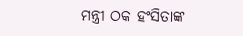ମନ୍ତ୍ରୀ ଠକ ହଂସିତାଙ୍କ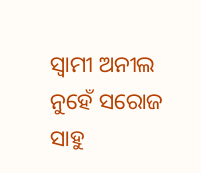ସ୍ବାମୀ ଅନୀଲ ନୁହେଁ ସରୋଜ ସାହୁ